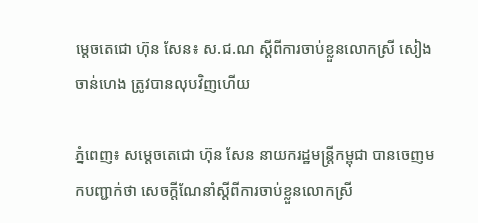ម្តេចតេជោ ហ៊ុន សែន៖ ស.ជ.ណ ស្តីពីការចាប់ខ្លួនលោកស្រី សៀង ចាន់ហេង ត្រូវបានលុបវិញហើយ

ភ្នំពេញ៖ សម្តេចតេជោ ហ៊ុន សែន នាយករដ្ឋមន្ត្រីកម្ពុជា បានចេញមកបញ្ជាក់ថា សេចក្តីណែនាំស្តីពីការចាប់ខ្លួនលោកស្រី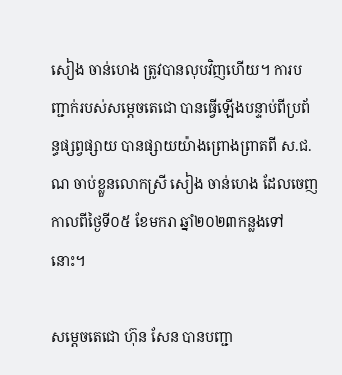សៀង ចាន់ហេង ត្រូវបានលុបវិញហើយ។ ការបញ្ជាក់របស់សម្តេចតេជោ បានធ្វើឡើងបន្ទាប់ពីប្រព័ន្ធផ្សព្វផ្សាយ បានផ្សាយយ៉ាងព្រោងព្រាតពី ស.ជ.ណ ចាប់ខ្លួនលោកស្រី សៀង ចាន់ហេង ដែលចេញកាលពីថ្ងៃទី០៥ ខែមករា ឆ្នាំ២០២៣កន្លងទៅនោះ។

សម្តេចតេជោ ហ៊ុន សែន បានបញ្ជា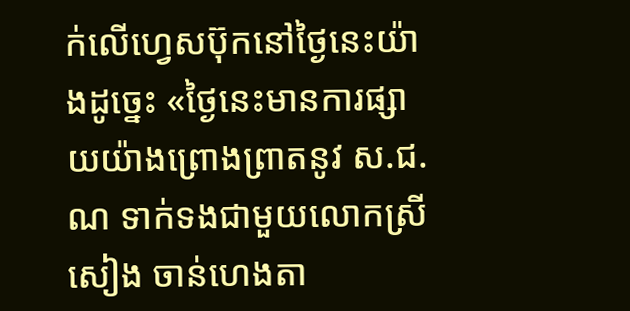ក់លើហ្វេសប៊ុកនៅថ្ងៃនេះយ៉ាងដូច្នេះ «ថ្ងៃនេះមានការផ្សាយយ៉ាងព្រោងព្រាតនូវ ស.ជ.ណ ទាក់ទងជាមួយលោកស្រី សៀង ចាន់ហេងតា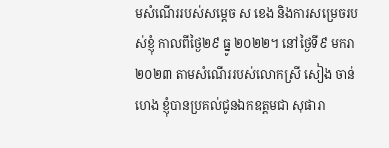មសំណើររបស់សម្តេច ស ខេង និងការសម្រេចរបស់ខ្ញុំ កាលពីថ្ងៃ២៩ ធ្នូ ២០២២។ នៅថ្ងៃទី៩ មករា ២០២៣ តាមសំណើររបស់លោកស្រី សៀង ចាន់ហេង ខ្ញុំបានប្រគល់ជូនឯកឧត្តមជា សុផារា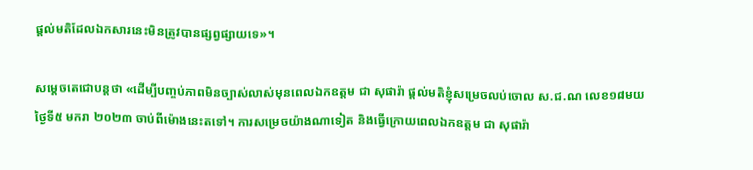ផ្តល់មតិដែលឯកសារនេះមិនត្រូវបានផ្សព្វផ្សាយទេ»។

សម្តេចតេជោបន្តថា «ដើម្បីបញ្ចប់ភាពមិនច្បាស់លាស់មុនពេលឯកឧត្តម ជា សុផារ៉ា ផ្តល់មតិខ្ញុំសម្រេចលប់ចោល ស.ជ.ណ លេខ១៨មយ ថ្ងៃទី៥ មករា ២០២៣ ចាប់ពីម៉ោងនេះតទៅ។ ការសម្រេចយ៉ាងណាទៀត និងធ្វើក្រោយពេលឯកឧត្តម ជា សុផារ៉ា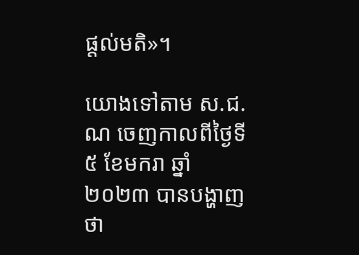ផ្តល់មតិ»។

យោងទៅតាម ស.ជ.ណ ចេញកាលពីថ្ងៃទី៥ ខែមករា ឆ្នាំ២០២៣ បានបង្ហាញថា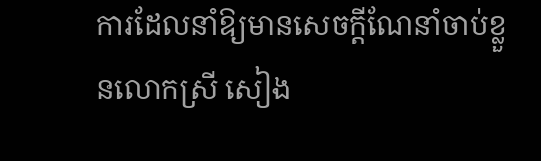ការដែលនាំឱ្យមានសេចក្តីណែនាំចាប់ខ្លួនលោកស្រី សៀង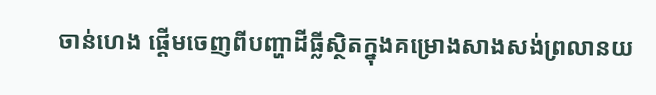ចាន់ហេង ផ្តើមចេញពីបញ្ហាដីធ្លីស្ថិតក្នុងគម្រោងសាងសង់ព្រលានយ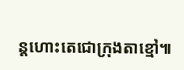ន្តហោះតេជោក្រុងតាខ្មៅ៕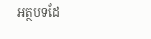អត្ថបទដែ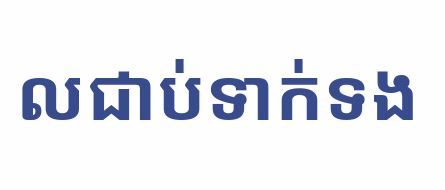លជាប់ទាក់ទង